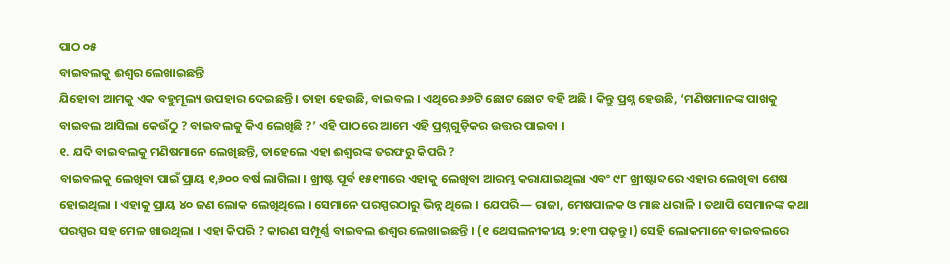ପାଠ ୦୫
ବାଇବଲକୁ ଈଶ୍ୱର ଲେଖାଇଛନ୍ତି
ଯିହୋବା ଆମକୁ ଏକ ବହୁମୂଲ୍ୟ ଉପହାର ଦେଇଛନ୍ତି । ତାହା ହେଉଛି, ବାଇବଲ । ଏଥିରେ ୬୬ଟି ଛୋଟ ଛୋଟ ବହି ଅଛି । କିନ୍ତୁ ପ୍ରଶ୍ନ ହେଉଛି, ‘ମଣିଷମାନଙ୍କ ପାଖକୁ ବାଇବଲ ଆସିଲା କେଉଁଠୁ ? ବାଇବଲକୁ କିଏ ଲେଖିଛି ?’ ଏହି ପାଠରେ ଆମେ ଏହି ପ୍ରଶ୍ନଗୁଡ଼ିକର ଉତ୍ତର ପାଇବା ।
୧. ଯଦି ବାଇବଲକୁ ମଣିଷମାନେ ଲେଖିଛନ୍ତି, ତାହେଲେ ଏହା ଈଶ୍ୱରଙ୍କ ତରଫରୁ କିପରି ?
ବାଇବଲକୁ ଲେଖିବା ପାଇଁ ପ୍ରାୟ ୧,୬୦୦ ବର୍ଷ ଲାଗିଲା । ଖ୍ରୀଷ୍ଟ ପୂର୍ବ ୧୫୧୩ରେ ଏହାକୁ ଲେଖିବା ଆରମ୍ଭ କରାଯାଇଥିଲା ଏବଂ ୯୮ ଖ୍ରୀଷ୍ଟାବ୍ଦରେ ଏହାର ଲେଖିବା ଶେଷ ହୋଇଥିଲା । ଏହାକୁ ପ୍ରାୟ ୪୦ ଜଣ ଲୋକ ଲେଖିଥିଲେ । ସେମାନେ ପରସ୍ପରଠାରୁ ଭିନ୍ନ ଥିଲେ । ଯେପରି— ରାଜା, ମେଷପାଳକ ଓ ମାଛ ଧରାଳି । ତଥାପି ସେମାନଙ୍କ କଥା ପରସ୍ପର ସହ ମେଳ ଖାଉଥିଲା । ଏହା କିପରି ? କାରଣ ସମ୍ପୂର୍ଣ୍ଣ ବାଇବଲ ଈଶ୍ୱର ଲେଖାଇଛନ୍ତି । (୧ ଥେସଲନୀକୀୟ ୨:୧୩ ପଢ଼ନ୍ତୁ ।) ସେହି ଲୋକମାନେ ବାଇବଲରେ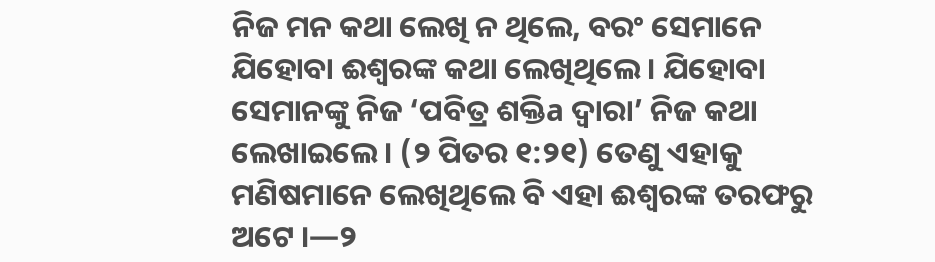ନିଜ ମନ କଥା ଲେଖି ନ ଥିଲେ, ବରଂ ସେମାନେ ଯିହୋବା ଈଶ୍ୱରଙ୍କ କଥା ଲେଖିଥିଲେ । ଯିହୋବା ସେମାନଙ୍କୁ ନିଜ ‘ପବିତ୍ର ଶକ୍ତିa ଦ୍ୱାରା’ ନିଜ କଥା ଲେଖାଇଲେ । (୨ ପିତର ୧:୨୧) ତେଣୁ ଏହାକୁ ମଣିଷମାନେ ଲେଖିଥିଲେ ବି ଏହା ଈଶ୍ୱରଙ୍କ ତରଫରୁ ଅଟେ ।—୨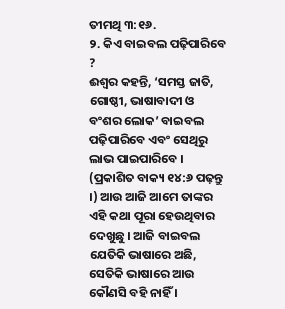ତୀମଥି ୩:୧୬.
୨. କିଏ ବାଇବଲ ପଢ଼ିପାରିବେ ?
ଈଶ୍ୱର କହନ୍ତି, ‘ସମସ୍ତ ଜାତି, ଗୋଷ୍ଠୀ, ଭାଷାବାଦୀ ଓ ବଂଶର ଲୋକ’ ବାଇବଲ ପଢ଼ିପାରିବେ ଏବଂ ସେଥିରୁ ଲାଭ ପାଇପାରିବେ । (ପ୍ରକାଶିତ ବାକ୍ୟ ୧୪:୬ ପଢ଼ନ୍ତୁ ।) ଆଉ ଆଜି ଆମେ ତାଙ୍କର ଏହି କଥା ପୂରା ହେଉଥିବାର ଦେଖୁଛୁ । ଆଜି ବାଇବଲ ଯେତିକି ଭାଷାରେ ଅଛି, ସେତିକି ଭାଷାରେ ଆଉ କୌଣସି ବହି ନାହିଁ ।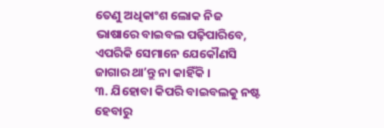ତେଣୁ ଅଧିକାଂଶ ଲୋକ ନିଜ ଭାଷାରେ ବାଇବଲ ପଢ଼ିପାରିବେ, ଏପରିକି ସେମାନେ ଯେକୌଣସି ଜାଗାର ଥାʼନ୍ତୁ ନା କାହିଁକି ।
୩. ଯିହୋବା କିପରି ବାଇବଲକୁ ନଷ୍ଟ ହେବାରୁ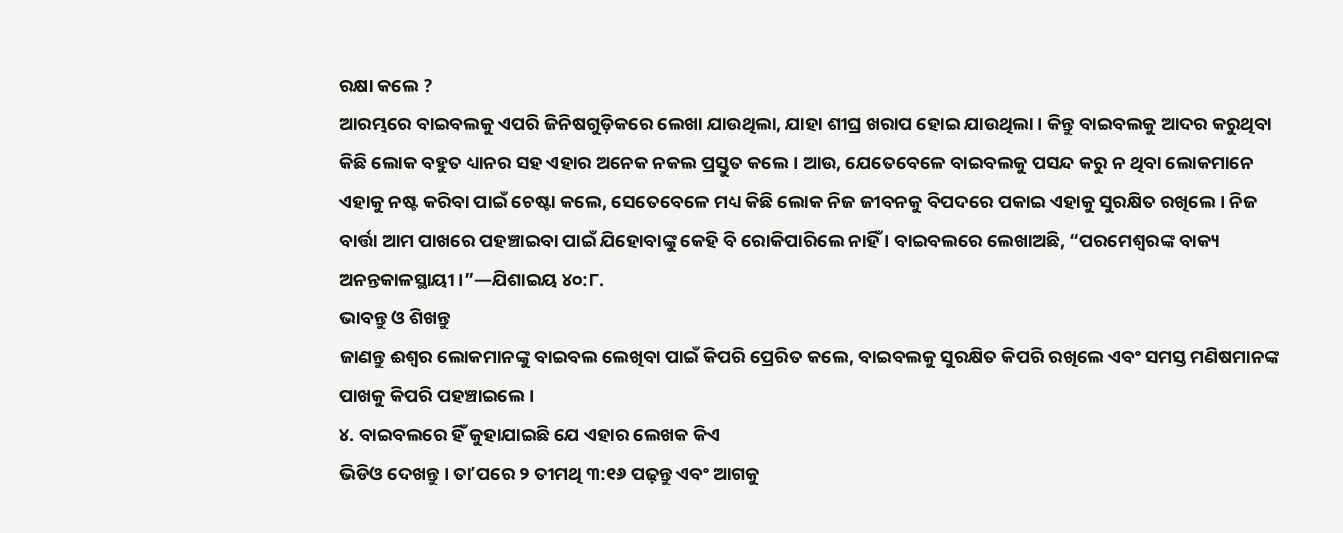ରକ୍ଷା କଲେ ?
ଆରମ୍ଭରେ ବାଇବଲକୁ ଏପରି ଜିନିଷଗୁଡ଼ିକରେ ଲେଖା ଯାଉଥିଲା, ଯାହା ଶୀଘ୍ର ଖରାପ ହୋଇ ଯାଉଥିଲା । କିନ୍ତୁ ବାଇବଲକୁ ଆଦର କରୁଥିବା କିଛି ଲୋକ ବହୁତ ଧ୍ୟାନର ସହ ଏହାର ଅନେକ ନକଲ ପ୍ରସ୍ତୁତ କଲେ । ଆଉ, ଯେତେବେଳେ ବାଇବଲକୁ ପସନ୍ଦ କରୁ ନ ଥିବା ଲୋକମାନେ ଏହାକୁ ନଷ୍ଟ କରିବା ପାଇଁ ଚେଷ୍ଟା କଲେ, ସେତେବେଳେ ମଧ୍ୟ କିଛି ଲୋକ ନିଜ ଜୀବନକୁ ବିପଦରେ ପକାଇ ଏହାକୁ ସୁରକ୍ଷିତ ରଖିଲେ । ନିଜ ବାର୍ତ୍ତା ଆମ ପାଖରେ ପହଞ୍ଚାଇବା ପାଇଁ ଯିହୋବାଙ୍କୁ କେହି ବି ରୋକିପାରିଲେ ନାହିଁ । ବାଇବଲରେ ଲେଖାଅଛି, “ପରମେଶ୍ୱରଙ୍କ ବାକ୍ୟ ଅନନ୍ତକାଳସ୍ଥାୟୀ ।”—ଯିଶାଇୟ ୪୦:୮.
ଭାବନ୍ତୁ ଓ ଶିଖନ୍ତୁ
ଜାଣନ୍ତୁ ଈଶ୍ୱର ଲୋକମାନଙ୍କୁ ବାଇବଲ ଲେଖିବା ପାଇଁ କିପରି ପ୍ରେରିତ କଲେ, ବାଇବଲକୁ ସୁରକ୍ଷିତ କିପରି ରଖିଲେ ଏବଂ ସମସ୍ତ ମଣିଷମାନଙ୍କ ପାଖକୁ କିପରି ପହଞ୍ଚାଇଲେ ।
୪. ବାଇବଲରେ ହିଁ କୁହାଯାଇଛି ଯେ ଏହାର ଲେଖକ କିଏ
ଭିଡିଓ ଦେଖନ୍ତୁ । ତାʼପରେ ୨ ତୀମଥି ୩:୧୬ ପଢ଼ନ୍ତୁ ଏବଂ ଆଗକୁ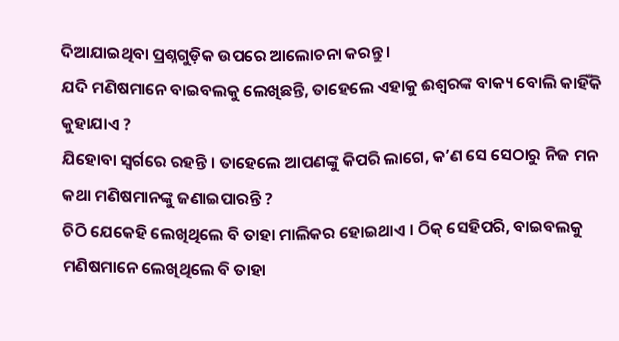ଦିଆଯାଇଥିବା ପ୍ରଶ୍ନଗୁଡ଼ିକ ଉପରେ ଆଲୋଚନା କରନ୍ତୁ ।
ଯଦି ମଣିଷମାନେ ବାଇବଲକୁ ଲେଖିଛନ୍ତି, ତାହେଲେ ଏହାକୁ ଈଶ୍ୱରଙ୍କ ବାକ୍ୟ ବୋଲି କାହିଁକି କୁହାଯାଏ ?
ଯିହୋବା ସ୍ୱର୍ଗରେ ରହନ୍ତି । ତାହେଲେ ଆପଣଙ୍କୁ କିପରି ଲାଗେ, କʼଣ ସେ ସେଠାରୁ ନିଜ ମନ କଥା ମଣିଷମାନଙ୍କୁ ଜଣାଇପାରନ୍ତି ?
ଚିଠି ଯେକେହି ଲେଖିଥିଲେ ବି ତାହା ମାଲିକର ହୋଇଥାଏ । ଠିକ୍ ସେହିପରି, ବାଇବଲକୁ ମଣିଷମାନେ ଲେଖିଥିଲେ ବି ତାହା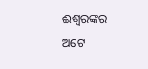ଈଶ୍ୱରଙ୍କର ଅଟେ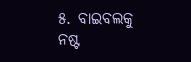୫. ବାଇବଲକୁ ନଷ୍ଟ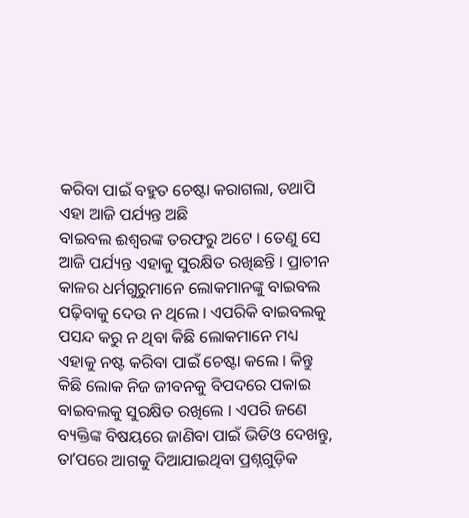କରିବା ପାଇଁ ବହୁତ ଚେଷ୍ଟା କରାଗଲା, ତଥାପି ଏହା ଆଜି ପର୍ଯ୍ୟନ୍ତ ଅଛି
ବାଇବଲ ଈଶ୍ୱରଙ୍କ ତରଫରୁ ଅଟେ । ତେଣୁ ସେ ଆଜି ପର୍ଯ୍ୟନ୍ତ ଏହାକୁ ସୁରକ୍ଷିତ ରଖିଛନ୍ତି । ପ୍ରାଚୀନ କାଳର ଧର୍ମଗୁରୁମାନେ ଲୋକମାନଙ୍କୁ ବାଇବଲ ପଢ଼ିବାକୁ ଦେଉ ନ ଥିଲେ । ଏପରିକି ବାଇବଲକୁ ପସନ୍ଦ କରୁ ନ ଥିବା କିଛି ଲୋକମାନେ ମଧ୍ୟ ଏହାକୁ ନଷ୍ଟ କରିବା ପାଇଁ ଚେଷ୍ଟା କଲେ । କିନ୍ତୁ କିଛି ଲୋକ ନିଜ ଜୀବନକୁ ବିପଦରେ ପକାଇ ବାଇବଲକୁ ସୁରକ୍ଷିତ ରଖିଲେ । ଏପରି ଜଣେ ବ୍ୟକ୍ତିଙ୍କ ବିଷୟରେ ଜାଣିବା ପାଇଁ ଭିଡିଓ ଦେଖନ୍ତୁ, ତାʼପରେ ଆଗକୁ ଦିଆଯାଇଥିବା ପ୍ରଶ୍ନଗୁଡ଼ିକ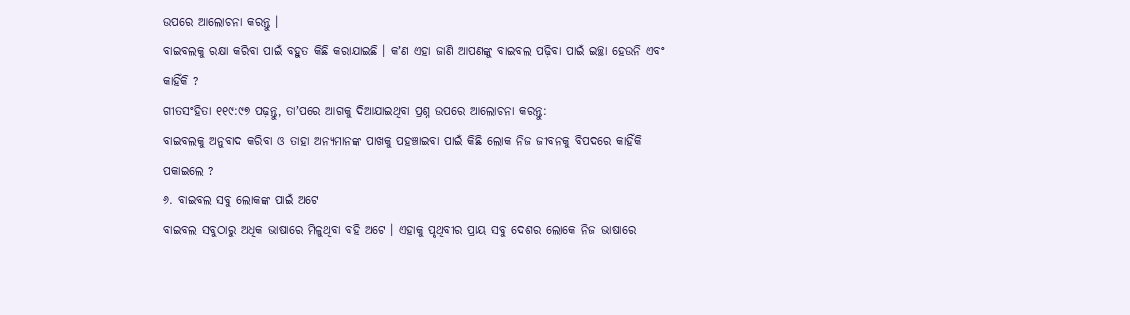ଉପରେ ଆଲୋଚନା କରନ୍ତୁ ।
ବାଇବଲକୁ ରକ୍ଷା କରିବା ପାଇଁ ବହୁତ କିଛି କରାଯାଇଛି । କʼଣ ଏହା ଜାଣି ଆପଣଙ୍କୁ ବାଇବଲ ପଢ଼ିବା ପାଇଁ ଇଚ୍ଛା ହେଉନି ଏବଂ କାହିଁକି ?
ଗୀତସଂହିତା ୧୧୯:୯୭ ପଢ଼ନ୍ତୁ, ତାʼପରେ ଆଗକୁ ଦିଆଯାଇଥିବା ପ୍ରଶ୍ନ ଉପରେ ଆଲୋଚନା କରନ୍ତୁ:
ବାଇବଲକୁ ଅନୁବାଦ କରିବା ଓ ତାହା ଅନ୍ୟମାନଙ୍କ ପାଖକୁ ପହଞ୍ଚାଇବା ପାଇଁ କିଛି ଲୋକ ନିଜ ଜୀବନକୁ ବିପଦରେ କାହିଁକି ପକାଇଲେ ?
୬. ବାଇବଲ ସବୁ ଲୋକଙ୍କ ପାଇଁ ଅଟେ
ବାଇବଲ ସବୁଠାରୁ ଅଧିକ ଭାଷାରେ ମିଳୁଥିବା ବହି ଅଟେ । ଏହାକୁ ପୃଥିବୀର ପ୍ରାୟ ସବୁ ଦେଶର ଲୋକେ ନିଜ ଭାଷାରେ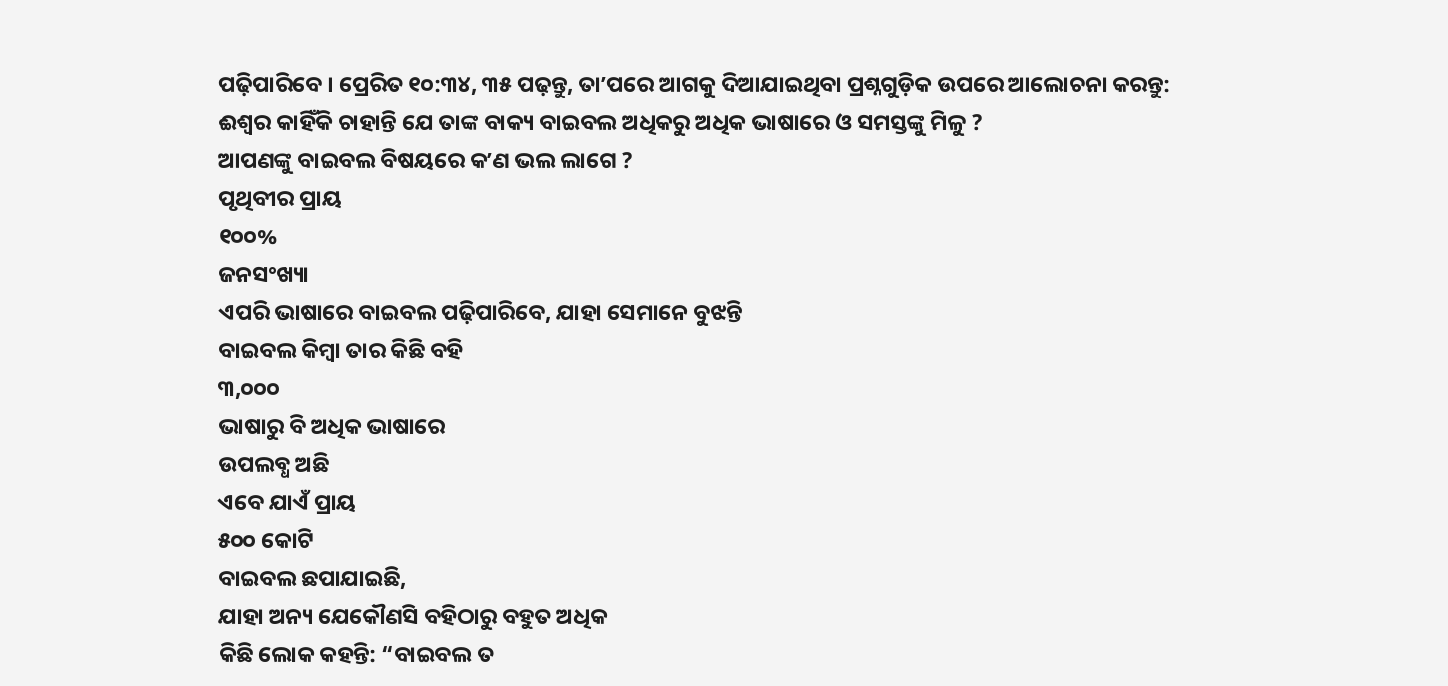ପଢ଼ିପାରିବେ । ପ୍ରେରିତ ୧୦:୩୪, ୩୫ ପଢ଼ନ୍ତୁ, ତାʼପରେ ଆଗକୁ ଦିଆଯାଇଥିବା ପ୍ରଶ୍ନଗୁଡ଼ିକ ଉପରେ ଆଲୋଚନା କରନ୍ତୁ:
ଈଶ୍ୱର କାହିଁକି ଚାହାନ୍ତି ଯେ ତାଙ୍କ ବାକ୍ୟ ବାଇବଲ ଅଧିକରୁ ଅଧିକ ଭାଷାରେ ଓ ସମସ୍ତଙ୍କୁ ମିଳୁ ?
ଆପଣଙ୍କୁ ବାଇବଲ ବିଷୟରେ କʼଣ ଭଲ ଲାଗେ ?
ପୃଥିବୀର ପ୍ରାୟ
୧୦୦%
ଜନସଂଖ୍ୟା
ଏପରି ଭାଷାରେ ବାଇବଲ ପଢ଼ିପାରିବେ, ଯାହା ସେମାନେ ବୁଝନ୍ତି
ବାଇବଲ କିମ୍ବା ତାର କିଛି ବହି
୩,୦୦୦
ଭାଷାରୁ ବି ଅଧିକ ଭାଷାରେ
ଉପଲବ୍ଧ ଅଛି
ଏବେ ଯାଏଁ ପ୍ରାୟ
୫୦୦ କୋଟି
ବାଇବଲ ଛପାଯାଇଛି,
ଯାହା ଅନ୍ୟ ଯେକୌଣସି ବହିଠାରୁ ବହୁତ ଅଧିକ
କିଛି ଲୋକ କହନ୍ତି: “ବାଇବଲ ତ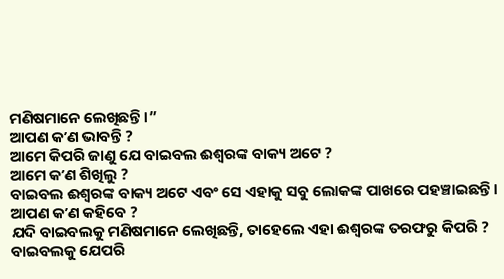ମଣିଷମାନେ ଲେଖିଛନ୍ତି ।”
ଆପଣ କʼଣ ଭାବନ୍ତି ?
ଆମେ କିପରି ଜାଣୁ ଯେ ବାଇବଲ ଈଶ୍ୱରଙ୍କ ବାକ୍ୟ ଅଟେ ?
ଆମେ କʼଣ ଶିଖିଲୁ ?
ବାଇବଲ ଈଶ୍ୱରଙ୍କ ବାକ୍ୟ ଅଟେ ଏବଂ ସେ ଏହାକୁ ସବୁ ଲୋକଙ୍କ ପାଖରେ ପହଞ୍ଚାଇଛନ୍ତି ।
ଆପଣ କʼଣ କହିବେ ?
ଯଦି ବାଇବଲକୁ ମଣିଷମାନେ ଲେଖିଛନ୍ତି, ତାହେଲେ ଏହା ଈଶ୍ୱରଙ୍କ ତରଫରୁ କିପରି ?
ବାଇବଲକୁ ଯେପରି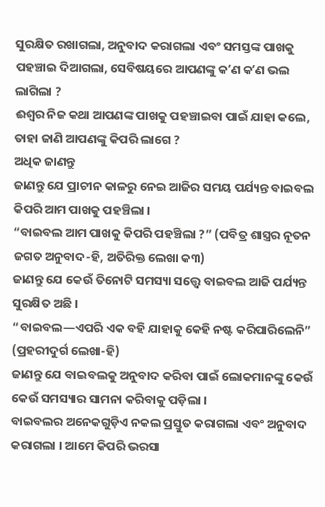ସୁରକ୍ଷିତ ରଖାଗଲା, ଅନୁବାଦ କରାଗଲା ଏବଂ ସମସ୍ତଙ୍କ ପାଖକୁ ପହଞ୍ଚାଇ ଦିଆଗଲା, ସେବିଷୟରେ ଆପଣଙ୍କୁ କʼଣ କʼଣ ଭଲ ଲାଗିଲା ?
ଈଶ୍ୱର ନିଜ କଥା ଆପଣଙ୍କ ପାଖକୁ ପହଞ୍ଚାଇବା ପାଇଁ ଯାହା କଲେ, ତାହା ଜାଣି ଆପଣଙ୍କୁ କିପରି ଲାଗେ ?
ଅଧିକ ଜାଣନ୍ତୁ
ଜାଣନ୍ତୁ ଯେ ପ୍ରାଚୀନ କାଳରୁ ନେଇ ଆଜିର ସମୟ ପର୍ଯ୍ୟନ୍ତ ବାଇବଲ କିପରି ଆମ ପାଖକୁ ପହଞ୍ଚିଲା ।
“ବାଇବଲ ଆମ ପାଖକୁ କିପରି ପହଞ୍ଚିଲା ?” (ପବିତ୍ର ଶାସ୍ତ୍ରର ନୂତନ ଜଗତ ଅନୁବାଦ-ହି, ଅତିରିକ୍ତ ଲେଖା କ୩)
ଜାଣନ୍ତୁ ଯେ କେଉଁ ତିନୋଟି ସମସ୍ୟା ସତ୍ତ୍ୱେ ବାଇବଲ ଆଜି ପର୍ଯ୍ୟନ୍ତ ସୁରକ୍ଷିତ ଅଛି ।
“ବାଇବଲ—ଏପରି ଏକ ବହି ଯାହାକୁ କେହି ନଷ୍ଟ କରିପାରିଲେନି” (ପ୍ରହରୀଦୁର୍ଗ ଲେଖା-ହି)
ଜାଣନ୍ତୁ ଯେ ବାଇବଲକୁ ଅନୁବାଦ କରିବା ପାଇଁ ଲୋକମାନଙ୍କୁ କେଉଁ କେଉଁ ସମସ୍ୟାର ସାମନା କରିବାକୁ ପଡ଼ିଲା ।
ବାଇବଲର ଅନେକଗୁଡ଼ିଏ ନକଲ ପ୍ରସ୍ତୁତ କରାଗଲା ଏବଂ ଅନୁବାଦ କରାଗଲା । ଆମେ କିପରି ଭରସା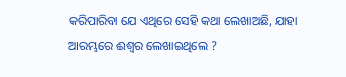କରିପାରିବା ଯେ ଏଥିରେ ସେହି କଥା ଲେଖାଅଛି, ଯାହା ଆରମ୍ଭରେ ଈଶ୍ୱର ଲେଖାଇଥିଲେ ?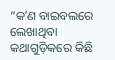“କʼଣ ବାଇବଲରେ ଲେଖାଥିବା କଥାଗୁଡ଼ିକରେ କିଛି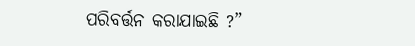ପରିବର୍ତ୍ତନ କରାଯାଇଛି ?”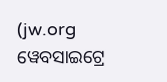(jw.org ୱେବସାଇଟ୍ରେ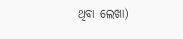ଥିବା ଲେଖା)